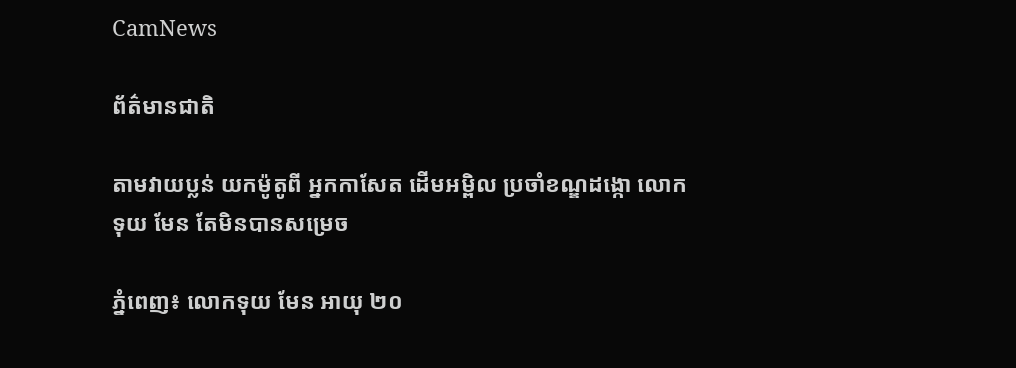CamNews

ព័ត៌មានជាតិ

តាមវាយប្លន់ យកម៉ូតូពី អ្នកកាសែត ដើមអម្ពិល ប្រចាំខណ្ឌដង្កោ លោក ទុយ មែន តែមិនបានសម្រេច

ភ្នំពេញ៖ លោកទុយ មែន អាយុ ២០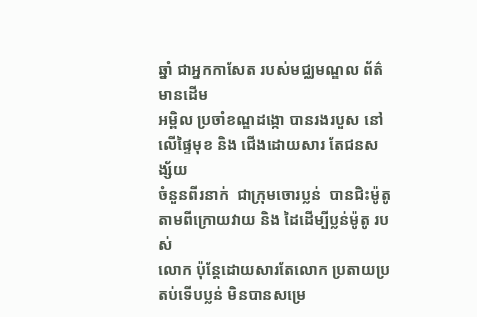ឆ្នាំ ជាអ្នកកាសែត របស់មជ្ឈមណ្ឌល ព័ត៌មានដើម
អម្ពិល ប្រចាំខណ្ឌដង្កោ បានរងរបួស នៅលើផ្ទៃមុខ និង ជើងដោយសារ តែជនសង្ស័យ
ចំនួនពីរនាក់  ជាក្រុមចោរប្លន់  បានជិះម៉ូតូតាមពីក្រោយវាយ និង ដៃដើម្បីប្លន់ម៉ូតូ របស់
លោក ប៉ុន្តែដោយសារតែលោក ប្រតាយប្រតប់ទើបប្លន់ មិនបានសម្រេ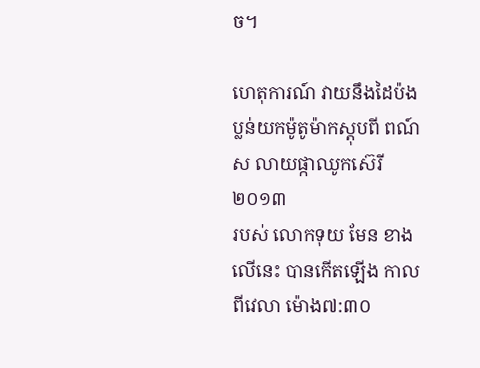ច។

ហេតុការណ៍ វាយនឹងដៃប៉ងប្លន់យកម៉ូតូម៉ាកស្តុបពី ពណ៍ស លាយផ្កាឈូកស៊េរី២០១៣
របស់ លោកទុយ មែន ខាងលើនេះ បានកើតឡើង កាលពីវេលា ម៉ោង៧:៣០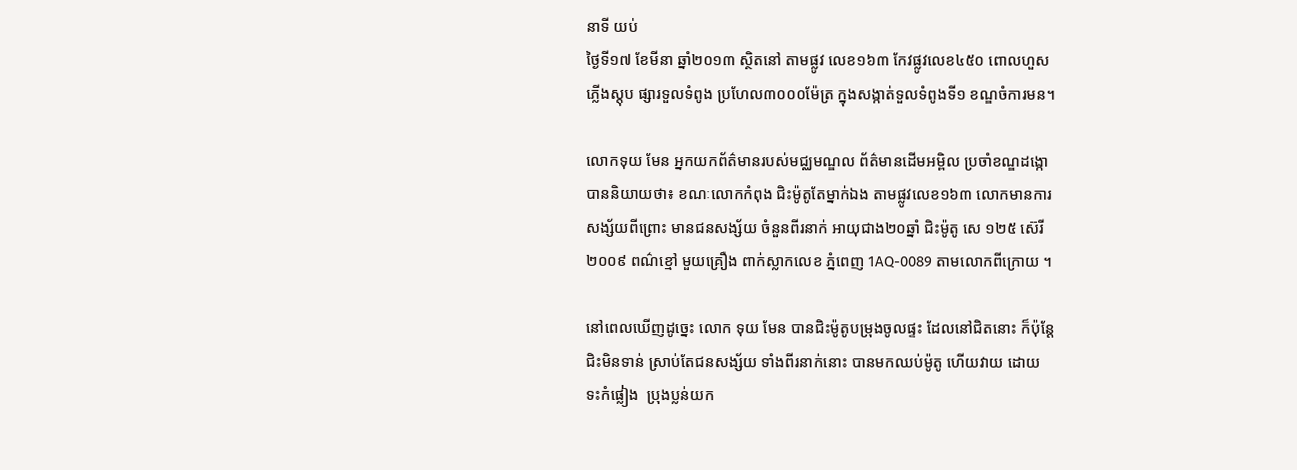នាទី យប់
ថ្ងៃទី១៧ ខែមីនា ឆ្នាំ២០១៣ ស្ថិតនៅ តាមផ្លូវ លេខ១៦៣ កែវផ្លូវលេខ៤៥០ ពោលហួស
ភ្លើងស្តុប ផ្សារទួលទំពូង ប្រហែល៣០០០ម៉ែត្រ ក្នុងសង្កាត់ទួលទំពូងទី១ ខណ្ឌចំការមន។

លោកទុយ មែន អ្នកយកព័ត៌មានរបស់មជ្ឈមណ្ឌល ព័ត៌មានដើមអម្ពិល ប្រចាំខណ្ឌដង្កោ
បាននិយាយថា៖ ខណៈលោកកំពុង ជិះម៉ូតូតែម្នាក់ឯង តាមផ្លូវលេខ១៦៣ លោកមានការ
សង្ស័យពីព្រោះ មានជនសង្ស័យ ចំនួនពីរនាក់ អាយុជាង២០ឆ្នាំ ជិះម៉ូតូ សេ ១២៥ ស៊េរី
២០០៩ ពណ៌ខ្មៅ មួយគ្រឿង ពាក់ស្លាកលេខ ភ្នំពេញ 1AQ-0089 តាមលោកពីក្រោយ ។

នៅពេលឃើញដូច្នេះ លោក ទុយ មែន បានជិះម៉ូតូបម្រុងចូលផ្ទះ ដែលនៅជិតនោះ ក៏ប៉ុន្តែ
ជិះមិនទាន់ ស្រាប់តែជនសង្ស័យ ទាំងពីរនាក់នោះ បានមកឈប់ម៉ូតូ ហើយវាយ ដោយ
ទះកំផ្លៀង  ប្រុងប្លន់យក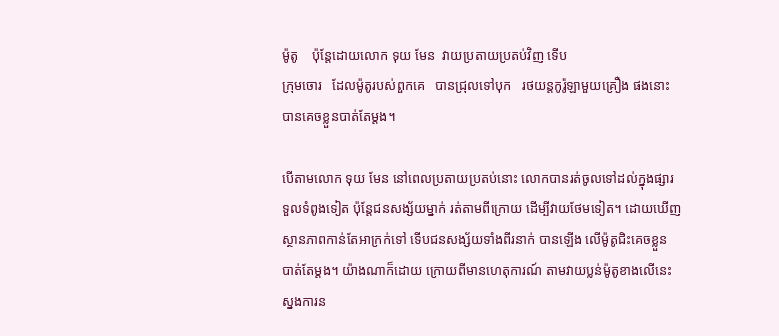ម៉ូតូ    ប៉ុន្តែដោយលោក ទុយ មែន  វាយប្រតាយប្រតប់វិញ ទើប
ក្រុមចោរ   ដែលម៉ូតូរបស់ពួកគេ   បានជ្រុលទៅបុក   រថយន្តកូរ៉ូឡាមួយគ្រឿង ផងនោះ
បានគេចខ្លួនបាត់តែម្តង។

បើតាមលោក ទុយ មែន នៅពេលប្រតាយប្រតប់នោះ លោកបានរត់ចូលទៅដល់ក្នុងផ្សារ
ទួលទំពូងទៀត ប៉ុន្តែជនសង្ស័យម្នាក់ រត់តាមពីក្រោយ ដើម្បីវាយថែមទៀត។ ដោយឃើញ
ស្ថានភាពកាន់តែអាក្រក់ទៅ ទើបជនសង្ស័យទាំងពីរនាក់ បានឡើង លើម៉ូតូជិះគេចខ្លួន
បាត់តែម្តង។ យ៉ាងណាក៏ដោយ ក្រោយពីមានហេតុការណ៍ តាមវាយប្លន់ម៉ូតូខាងលើនេះ
ស្នងការន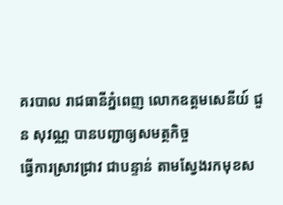គរបាល រាជធានីភ្នំពេញ លោកឧត្តមសេនីយ៍ ជួន សុវណ្ណ បានបញ្ជាឲ្យសមត្ថកិច្ច
ធ្វើការស្រាវជ្រាវ ជាបន្ទាន់ តាមស្វែងរកមុខស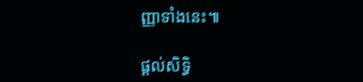ញ្ញាទាំងនេះ៕

ផ្តល់សិទ្ធិ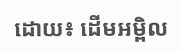ដោយ៖ ដើមអម្ពិល